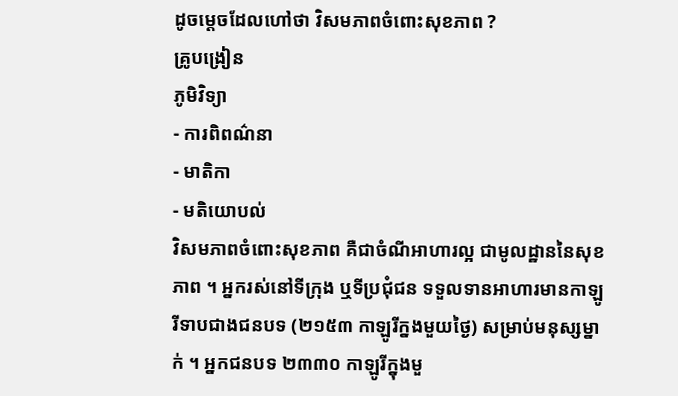ដូចម្តេចដែលហៅថា វិសមភាពចំពោះសុខភាព ?
គ្រូបង្រៀន
ភូមិវិទ្យា
- ការពិពណ៌នា
- មាតិកា
- មតិយោបល់
វិសមភាពចំពោះសុខភាព គឺជាចំណីអាហារល្អ ជាមូលដ្ឋាននៃសុខភាព ។ អ្នករស់នៅទីក្រុង ឬទីប្រជុំជន ទទួលទានអាហារមានកាឡូរីទាបជាងជនបទ (២១៥៣ កាឡូរីក្នងមួយថ្ងៃ) សម្រាប់មនុស្សម្នាក់ ។ អ្នកជនបទ ២៣៣០ កាឡូរីក្នុងមួ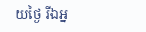យថ្ងៃ រីឯអ្ន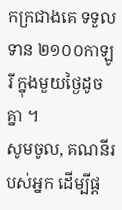កក្រជាងគេ ទទួលទាន ២១០០កាឡូរី ក្នុងមួយថ្ងៃដូចគ្នា ។
សូមចូល, គណនីរបស់អ្នក ដើម្បីផ្ត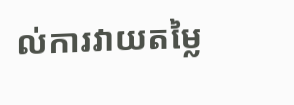ល់ការវាយតម្លៃ